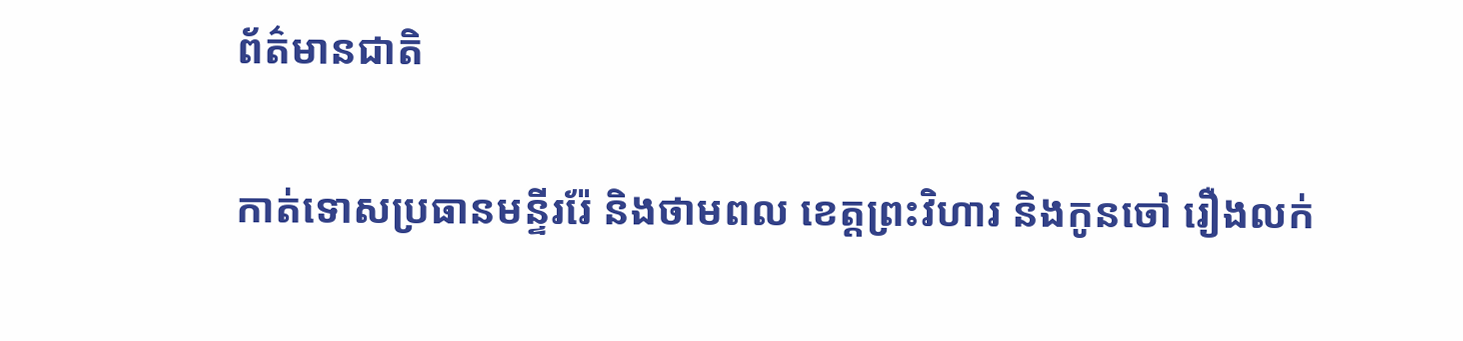ព័ត៌មានជាតិ

កាត់ទោសប្រធានមន្ទីររ៉ែ និងថាមពល ខេត្តព្រះវិហារ និងកូនចៅ រឿងលក់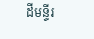ដីមន្ទីរ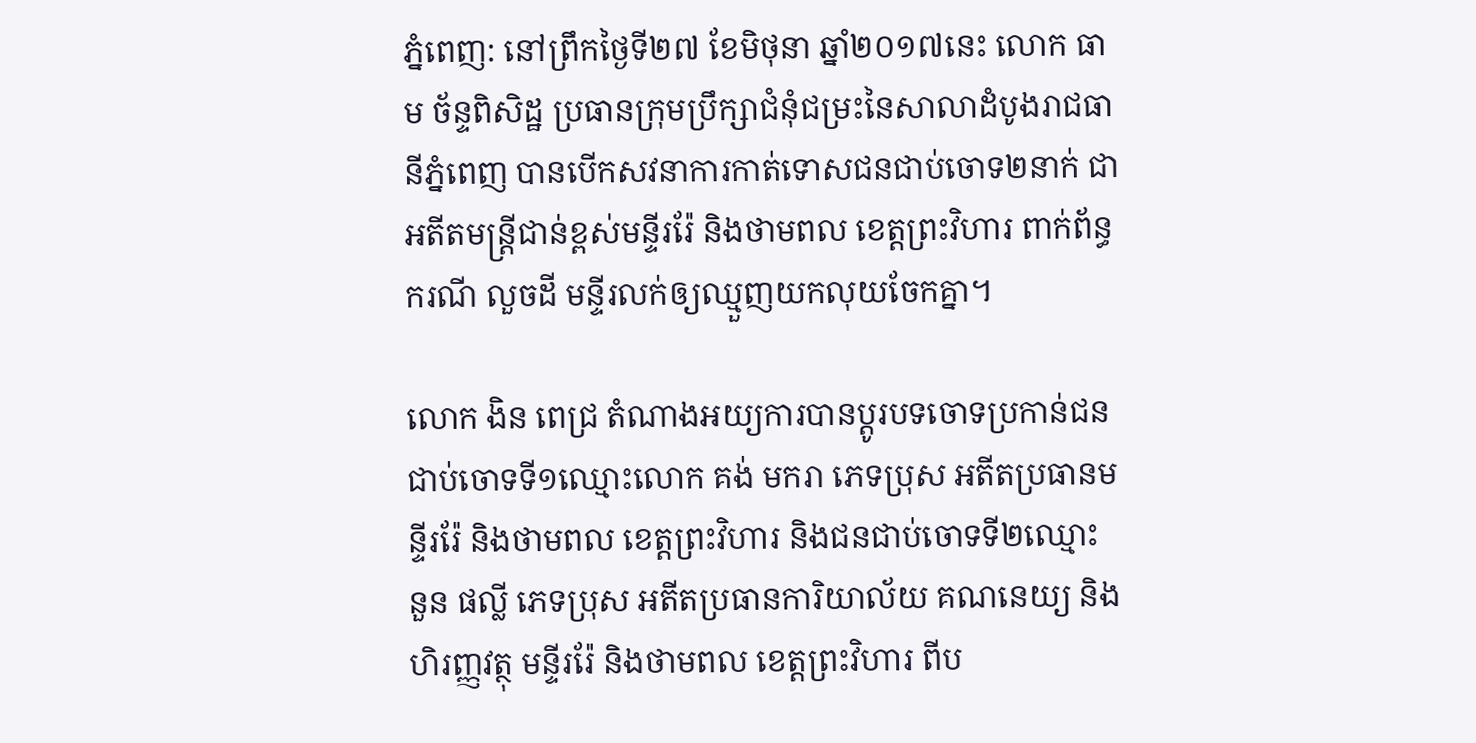ភ្នំពេញ: នៅព្រឹកថ្ងៃទី២៧ ខែមិថុនា ឆ្នាំ២០១៧នេះ លោក ធាម ច័ន្ទពិសិដ្ឋ ប្រធានក្រុមប្រឹក្សាជំនុំជម្រះនៃសាលាដំបូងរាជធានីភ្នំពេញ បានបើកសវនាការកាត់ទោសជនជាប់ចោទ២នាក់ ជាអតីតមន្ត្រីជាន់ខ្ពស់មន្ទីររ៉ែ និងថាមពល ខេត្តព្រះវិហារ ពាក់ព័ន្ធករណី លួចដី មន្ទីរលក់ឲ្យឈ្មួញយកលុយចែកគ្នា។

លោក ងិន ពេជ្រ តំណាងអយ្យការបានប្តូរបទចោទប្រកាន់ជនជាប់ចោទទី១ឈ្មោះលោក គង់ មករា ភេទប្រុស អតីតប្រធានមន្ទីររ៉ែ និងថាមពល ខេត្តព្រះវិហារ និងជនជាប់ចោទទី២ឈ្មោះ នួន ផល្លី ភេទប្រុស អតីតប្រធានការិយាល័យ គណនេយ្យ និងហិរញ្ញវត្ថុ មន្ទីររ៉ែ និងថាមពល ខេត្តព្រះវិហារ ពីប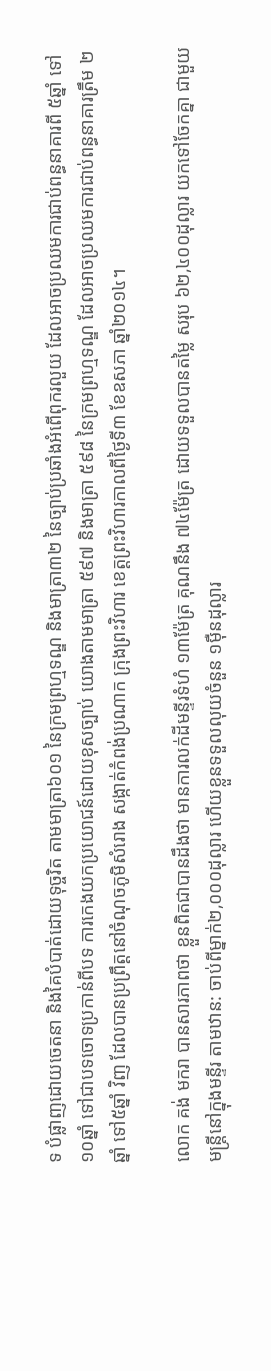ទ បំផ្លាញដោយចេតនា និងគៃបំបាត់ដោយទុច្ចរិត តាមមាត្រា៦០១ នៃក្រមព្រហ្មទណ្ឌ និងមាត្រា៣២ នៃច្បាប់ប្រឆាំងអំពើពុករលួយ ដែលអាចប្រឈមការជាប់ពន្ធនាគារពី ៥ឆ្នាំ ទៅ១០ឆ្នាំ ទៅជាបទចោទប្រកាន់ពីបទ ការកេងយកប្រយោជន៍ដោយខុសច្បាប់ យោងតាមមាត្រា ៥៩៧ និងមាត្រា ៥៩៨ នៃក្រមព្រហ្មទណ្ឌ ដែលអាចប្រឈមការជាប់ពន្ធនាគារត្រឹម ២ឆ្នាំ ទៅ៥ឆ្នាំ វិញ ដែលបានប្រព្រឹត្តនៅចំណុចភូមិសំរោង សង្កាត់កំពង់ប្រណាក ក្រុងព្រះវិហារ ខេត្តព្រះវិហារកាលពីថ្ងៃទី៣ ខែឧសភា ឆ្នាំ២០១៤។

លោក គង់ មករា បានសារភាពថា ខ្លួនពិតជាបានដឹងថា មានការលក់ដីមន្ទីរទំហំ ១៣ម៉ែត្រ គុណនឹង ៧៤ម៉ែត្រ ដោយទទួលបានតម្លៃ សរុប ៦២,៤០០ដុល្លារ យកទៅចែកគ្នា ជាមួយមន្ត្រីនៅក្នុងមន្ទីរ តាមឋាន: ចាប់ពីម្នាក់២,០០០ដុល្លារ ហើយខ្លួនទទួលលុយចំនួន ១ម៉ឺនដុល្លារ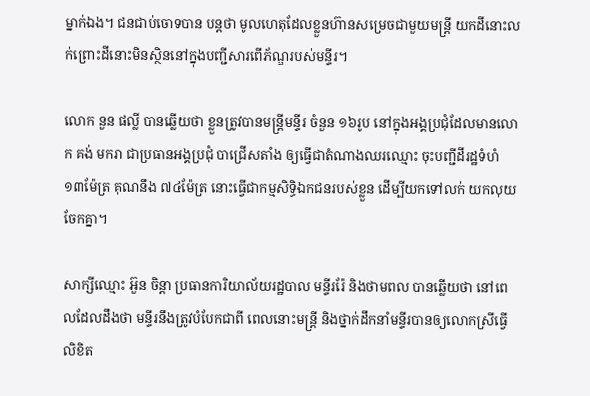ម្នាក់ឯង។ ជនជាប់ចោទបាន បន្ដថា មូលហេតុដែលខ្លួនហ៊ានសម្រេចជាមួយមន្ត្រី យកដីនោះលក់ព្រោះដីនោះមិនស្ថិននៅក្នុងបញ្ជីសារពើភ័ណ្ឌរបស់មន្ទីរ។

លោក នួន ផល្លី បានឆ្លើយថា ខ្លួនត្រូវបានមន្ត្រីមន្ទីរ ចំនួន ១៦រូប នៅក្នុងអង្គប្រជុំដែលមានលោក គង់ មករា ជាប្រធានអង្គប្រជុំ បាជ្រើសតាំង ឲ្យធ្វើជាតំណាងឈរឈ្មោះ ចុះបញ្ជីដីរដ្ឋទំហំ ១៣ម៉ែត្រ គុណនឹង ៧៤ម៉ែត្រ នោះធ្វើជាកម្មសិទ្ធិឯកជនរបស់ខ្លួន ដើម្បីយកទៅលក់ យកលុយចែកគ្នា។

សាក្សីឈ្មោះ អ៊ួន ចិន្ដា ប្រធានការិយាល័យរដ្ឋបាល មន្ទីររ៉ែ និងថាមពល បានឆ្លើយថា នៅពេលដែលដឹងថា មន្ទីរនឹងត្រូវបំបែកជាពី ពេលនោះមន្ត្រី និងថ្នាក់ដឹកនាំមន្ទីរបានឲ្យលោកស្រីធ្វើលិខិត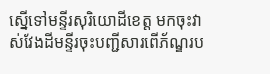ស្នើទៅមន្ទីរសុរិយោដីខេត្ត មកចុះវាស់វែងដីមន្ទីរចុះបញ្ជីសារពើភ័ណ្ឌរប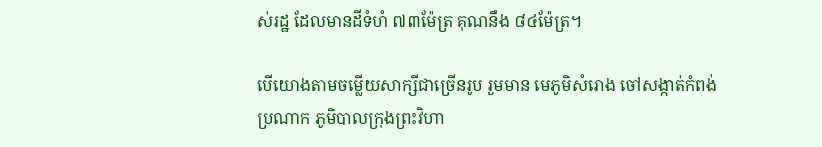ស់រដ្ឋ ដែលមានដីទំហំ ៧៣ម៉ែត្រ គុណនឹង ៨៤ម៉ែត្រ។

បើយោងតាមចម្លើយសាក្សីជាច្រើនរូប រួមមាន មេភូមិសំរោង ចៅសង្កាត់កំពង់ប្រណាក ភូមិបាលក្រុងព្រះវិហា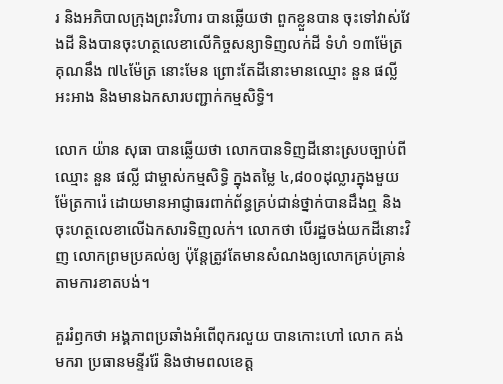រ និងអភិបាលក្រុងព្រះវិហារ បានឆ្លើយថា ពួកខ្លួនបាន ចុះទៅវាស់វែងដី និងបានចុះហត្ថលេខាលើកិច្ចសន្យាទិញលក់ដី ទំហំ ១៣ម៉ែត្រ គុណនឹង ៧៤ម៉ែត្រ នោះមែន ព្រោះតែដីនោះមានឈ្មោះ នួន ផល្លី អះអាង និងមានឯកសារបញ្ជាក់កម្មសិទ្ធិ។

លោក យ៉ាន សុធា បានឆ្លើយថា លោកបានទិញដីនោះស្របច្បាប់ពីឈ្មោះ នួន ផល្លី ជាម្ចាស់កម្មសិទ្ធិ ក្នុងតម្លៃ ៤,៨០០ដុល្លារក្នុងមួយម៉ែត្រការ៉េ ដោយមានអាជ្ញាធរពាក់ព័ន្ធគ្រប់ជាន់ថ្នាក់បានដឹងឮ និងចុះហត្ថលេខាលើឯកសារទិញលក់។ លោកថា បើរដ្ឋចង់យកដីនោះវិញ លោកព្រមប្រគល់ឲ្យ ប៉ុន្តែត្រូវតែមានសំណងឲ្យលោកគ្រប់គ្រាន់តាមការខាតបង់។

គួររំឭកថា អង្គភាពប្រឆាំងអំពើពុករលួយ បានកោះហៅ លោក គង់ មករា ប្រធានមន្ទីររ៉ែ និងថាមពលខេត្ត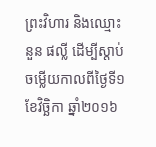ព្រះវិហារ និងឈ្មោះ នួន ផល្លី ដើម្បីស្តាប់ចម្លើយកាលពីថ្ងៃទី១ ខែវិច្ឆិកា ឆ្នាំ២០១៦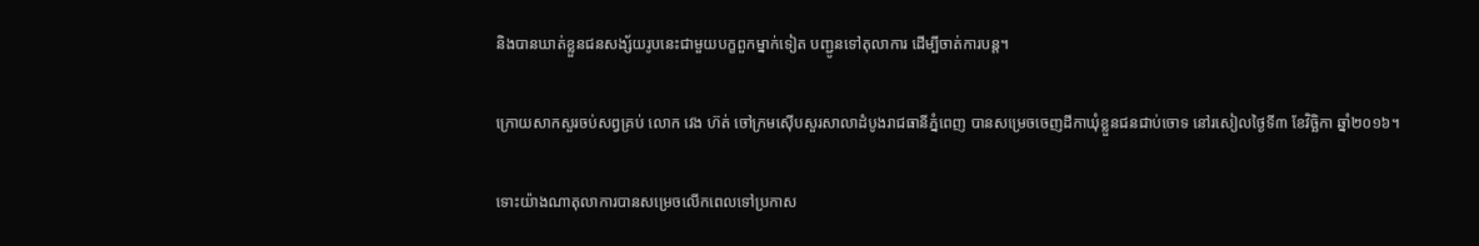និងបានឃាត់ខ្លួនជនសង្ស័យរូបនេះជាមួយបក្ខពួកម្នាក់ទៀត បញ្ជូនទៅតុលាការ ដើម្បីចាត់ការបន្ត។

ក្រោយសាកសួរចប់សព្វគ្រប់ លោក វេង ហ៊ត់ ចៅក្រមស៊ើបសួរសាលាដំបូងរាជធានីភ្នំពេញ បានសម្រេចចេញដីកាឃុំខ្លួនជនជាប់ចោទ នៅរសៀលថ្ងៃទី៣ ខែវិច្ឆិកា ឆ្នាំ២០១៦។

ទោះយ៉ាងណាតុលាការបានសម្រេចលើកពេលទៅប្រកាស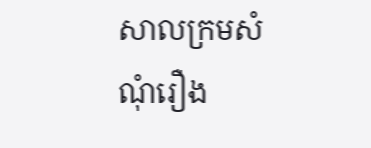សាលក្រមសំណុំរឿង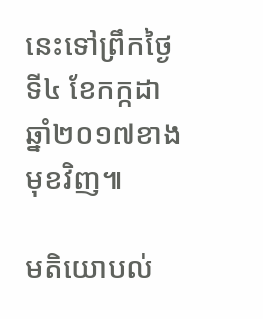នេះទៅព្រឹកថ្ងៃទី៤ ខែកក្កដា ឆ្នាំ២០១៧ខាងមុខវិញ៕

មតិយោបល់